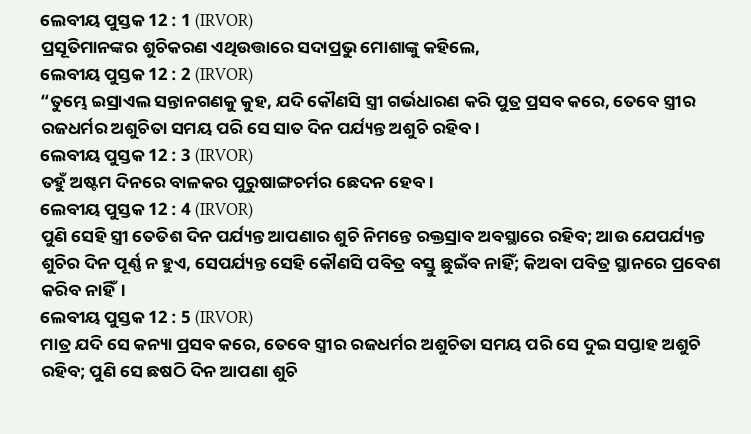ଲେବୀୟ ପୁସ୍ତକ 12 : 1 (IRVOR)
ପ୍ରସୂତିମାନଙ୍କର ଶୁଚିକରଣ ଏଥିଉତ୍ତାରେ ସଦାପ୍ରଭୁ ମୋଶାଙ୍କୁ କହିଲେ,
ଲେବୀୟ ପୁସ୍ତକ 12 : 2 (IRVOR)
“ତୁମ୍ଭେ ଇସ୍ରାଏଲ ସନ୍ତାନଗଣକୁ କୁହ, ଯଦି କୌଣସି ସ୍ତ୍ରୀ ଗର୍ଭଧାରଣ କରି ପୁତ୍ର ପ୍ରସବ କରେ, ତେବେ ସ୍ତ୍ରୀର ରଜଧର୍ମର ଅଶୁଚିତା ସମୟ ପରି ସେ ସାତ ଦିନ ପର୍ଯ୍ୟନ୍ତ ଅଶୁଚି ରହିବ।
ଲେବୀୟ ପୁସ୍ତକ 12 : 3 (IRVOR)
ତହୁଁ ଅଷ୍ଟମ ଦିନରେ ବାଳକର ପୁରୁଷାଙ୍ଗଚର୍ମର ଛେଦନ ହେବ।
ଲେବୀୟ ପୁସ୍ତକ 12 : 4 (IRVOR)
ପୁଣି ସେହି ସ୍ତ୍ରୀ ତେତିଶ ଦିନ ପର୍ଯ୍ୟନ୍ତ ଆପଣାର ଶୁଚି ନିମନ୍ତେ ରକ୍ତସ୍ରାବ ଅବସ୍ଥାରେ ରହିବ; ଆଉ ଯେପର୍ଯ୍ୟନ୍ତ ଶୁଚିର ଦିନ ପୂର୍ଣ୍ଣ ନ ହୁଏ, ସେପର୍ଯ୍ୟନ୍ତ ସେହି କୌଣସି ପବିତ୍ର ବସ୍ତୁ ଛୁଇଁବ ନାହିଁ; କିଅବା ପବିତ୍ର ସ୍ଥାନରେ ପ୍ରବେଶ କରିବ ନାହିଁ।
ଲେବୀୟ ପୁସ୍ତକ 12 : 5 (IRVOR)
ମାତ୍ର ଯଦି ସେ କନ୍ୟା ପ୍ରସବ କରେ, ତେବେ ସ୍ତ୍ରୀର ରଜଧର୍ମର ଅଶୁଚିତା ସମୟ ପରି ସେ ଦୁଇ ସପ୍ତାହ ଅଶୁଚି ରହିବ; ପୁଣି ସେ ଛଷଠି ଦିନ ଆପଣା ଶୁଚି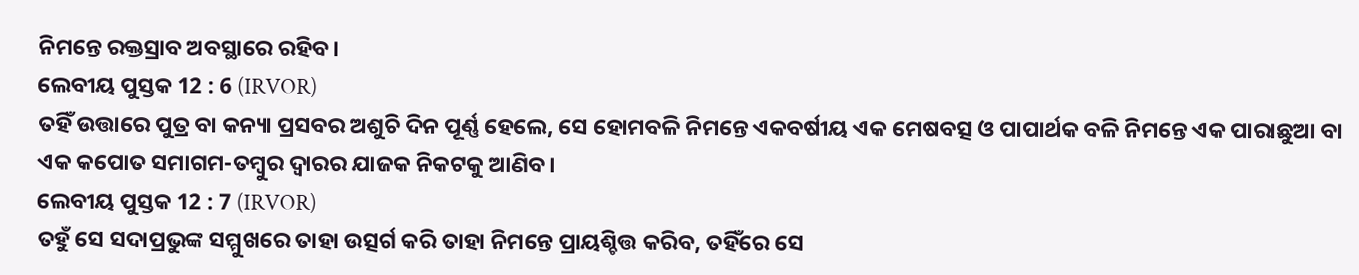ନିମନ୍ତେ ରକ୍ତସ୍ରାବ ଅବସ୍ଥାରେ ରହିବ।
ଲେବୀୟ ପୁସ୍ତକ 12 : 6 (IRVOR)
ତହିଁ ଉତ୍ତାରେ ପୁତ୍ର ବା କନ୍ୟା ପ୍ରସବର ଅଶୁଚି ଦିନ ପୂର୍ଣ୍ଣ ହେଲେ, ସେ ହୋମବଳି ନିମନ୍ତେ ଏକବର୍ଷୀୟ ଏକ ମେଷବତ୍ସ ଓ ପାପାର୍ଥକ ବଳି ନିମନ୍ତେ ଏକ ପାରାଛୁଆ ବା ଏକ କପୋତ ସମାଗମ-ତମ୍ବୁର ଦ୍ୱାରର ଯାଜକ ନିକଟକୁ ଆଣିବ।
ଲେବୀୟ ପୁସ୍ତକ 12 : 7 (IRVOR)
ତହୁଁ ସେ ସଦାପ୍ରଭୁଙ୍କ ସମ୍ମୁଖରେ ତାହା ଉତ୍ସର୍ଗ କରି ତାହା ନିମନ୍ତେ ପ୍ରାୟଶ୍ଚିତ୍ତ କରିବ, ତହିଁରେ ସେ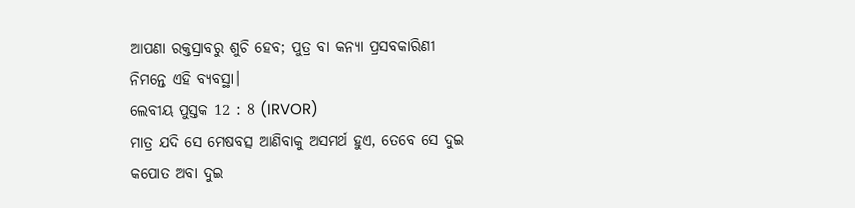ଆପଣା ରକ୍ତସ୍ରାବରୁ ଶୁଚି ହେବ; ପୁତ୍ର ବା କନ୍ୟା ପ୍ରସବକାରିଣୀ ନିମନ୍ତେ ଏହି ବ୍ୟବସ୍ଥା।
ଲେବୀୟ ପୁସ୍ତକ 12 : 8 (IRVOR)
ମାତ୍ର ଯଦି ସେ ମେଷବତ୍ସ ଆଣିବାକୁ ଅସମର୍ଥ ହୁଏ, ତେବେ ସେ ଦୁଇ କପୋତ ଅବା ଦୁଇ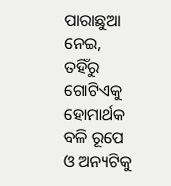ପାରାଛୁଆ ନେଇ, ତହିଁରୁ ଗୋଟିଏକୁ ହୋମାର୍ଥକ ବଳି ରୂପେ ଓ ଅନ୍ୟଟିକୁ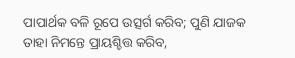ପାପାର୍ଥକ ବଳି ରୂପେ ଉତ୍ସର୍ଗ କରିବ; ପୁଣି ଯାଜକ ତାହା ନିମନ୍ତେ ପ୍ରାୟଶ୍ଚିତ୍ତ କରିବ,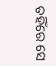ତହିଁରେ ସେ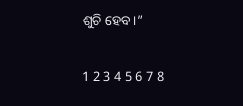ଶୁଚି ହେବ।”

1 2 3 4 5 6 7 8